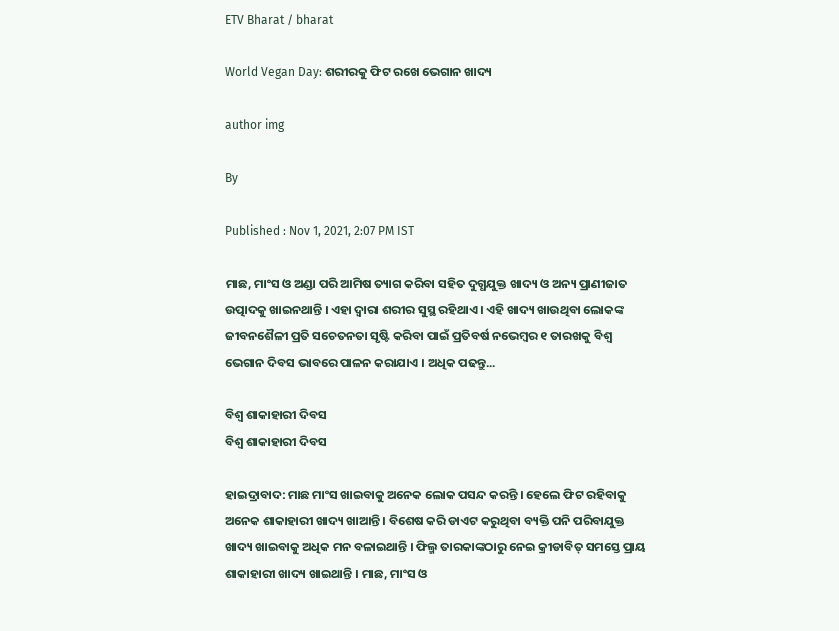ETV Bharat / bharat

World Vegan Day: ଶରୀରକୁ ଫିଟ ରଖେ ଭେଗାନ ଖାଦ୍ୟ

author img

By

Published : Nov 1, 2021, 2:07 PM IST

ମାଛ, ମାଂସ ଓ ଅଣ୍ଡା ପରି ଆମିଷ ତ୍ୟାଗ କରିବା ସହିତ ଦୁଗ୍ଧଯୁକ୍ତ ଖାଦ୍ୟ ଓ ଅନ୍ୟ ପ୍ରାଣୀଜାତ ଉତ୍ପାଦକୁ ଖାଇନଥାନ୍ତି । ଏହା ଦ୍ବାରା ଶରୀର ସୁସ୍ଥ ରହିଥାଏ । ଏହି ଖାଦ୍ୟ ଖାଉଥିବା ଲୋକଙ୍କ ଜୀବନଶୈଳୀ ପ୍ରତି ସଚେତନତା ସୃଷ୍ଟି କରିବା ପାଇଁ ପ୍ରତିବର୍ଷ ନଭେମ୍ବର ୧ ତାରଖକୁ ବିଶ୍ବ ଭେଗାନ ଦିବସ ଭାବରେ ପାଳନ କରାଯାଏ । ଅଧିକ ପଢନ୍ତୁ...

ବିଶ୍ବ ଶାକାହାରୀ ଦିବସ
ବିଶ୍ବ ଶାକାହାରୀ ଦିବସ

ହାଇଦ୍ରାବାଦ: ମାଛ ମାଂସ ଖାଇବାକୁ ଅନେକ ଲୋକ ପସନ୍ଦ କରନ୍ତି । ହେଲେ ଫିଟ ରହିବାକୁ ଅନେକ ଶାକାହାରୀ ଖାଦ୍ୟ ଖାଆନ୍ତି । ବିଶେଷ କରି ଡାଏଟ କରୁଥିବା ବ୍ୟକ୍ତି ପନି ପରିବାଯୁକ୍ତ ଖାଦ୍ୟ ଖାଇବାକୁ ଅଧିକ ମନ ବଳାଇଥାନ୍ତି । ଫିଲ୍ମ ତାରକାଙ୍କଠାରୁ ନେଇ କ୍ରୀଡାବିତ୍ ସମସ୍ତେ ପ୍ରାୟ ଶାକାହାରୀ ଖାଦ୍ୟ ଖାଇଥାନ୍ତି । ମାଛ, ମାଂସ ଓ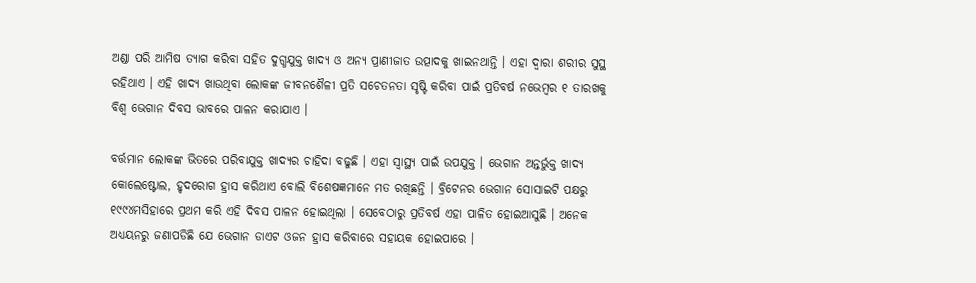ଅଣ୍ଡା ପରି ଆମିଷ ତ୍ୟାଗ କରିବା ସହିତ ଦୁଗ୍ଧଯୁକ୍ତ ଖାଦ୍ୟ ଓ ଅନ୍ୟ ପ୍ରାଣୀଜାତ ଉତ୍ପାଦକୁ ଖାଇନଥାନ୍ତି । ଏହା ଦ୍ବାରା ଶରୀର ସୁସ୍ଥ ରହିଥାଏ । ଏହି ଖାଦ୍ୟ ଖାଉଥିବା ଲୋକଙ୍କ ଜୀବନଶୈଳୀ ପ୍ରତି ସଚେତନତା ସୃଷ୍ଟି କରିବା ପାଇଁ ପ୍ରତିବର୍ଷ ନଭେମ୍ବର ୧ ତାରଖକୁ ବିଶ୍ବ ଭେଗାନ ଦିବସ ଭାବରେ ପାଳନ କରାଯାଏ ।

ବର୍ତ୍ତମାନ ଲୋକଙ୍କ ଭିତରେ ପରିବାଯୁକ୍ତ ଖାଦ୍ୟର ଚାହିଦା ବଢୁଛି । ଏହା ସ୍ବାସ୍ଥ୍ୟ ପାଇଁ ଉପଯୁକ୍ତ । ଭେଗାନ ଅନ୍ତର୍ଭୁକ୍ତ ଖାଦ୍ୟ କୋଲେଷ୍ଟୋଲ, ହୃଦରୋଗ ହ୍ରାସ କରିଥାଏ ବୋଲି ବିଶେଷଜ୍ଞମାନେ ମତ ରଖିଛନ୍ତି । ବ୍ରିଟେନର ଭେଗାନ ସୋସାଇଟି ପକ୍ଷରୁ ୧୯୯୪ମସିହାରେ ପ୍ରଥମ କରି ଏହି ଦିବସ ପାଳନ ହୋଇଥିଲା । ସେବେଠାରୁ ପ୍ରତିବର୍ଷ ଏହା ପାଳିତ ହୋଇଆସୁଛି । ଅନେକ ଅଧ୍ୟୟନରୁ ଜଣାପଡିଛି ଯେ ଭେଗାନ ଡାଏଟ ଓଜନ ହ୍ରାସ କରିବାରେ ସହାୟକ ହୋଇପାରେ ।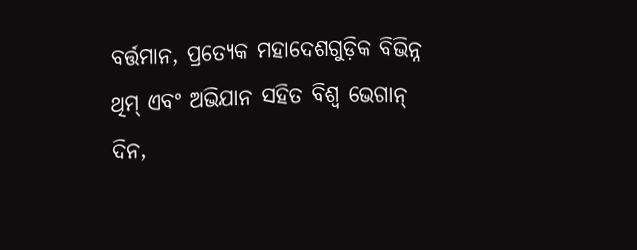ବର୍ତ୍ତମାନ, ପ୍ରତ୍ୟେକ ମହାଦେଶଗୁଡ଼ିକ ବିଭିନ୍ନ ଥିମ୍ ଏବଂ ଅଭିଯାନ ସହିତ ବିଶ୍ବ ଭେଗାନ୍ ଦିନ,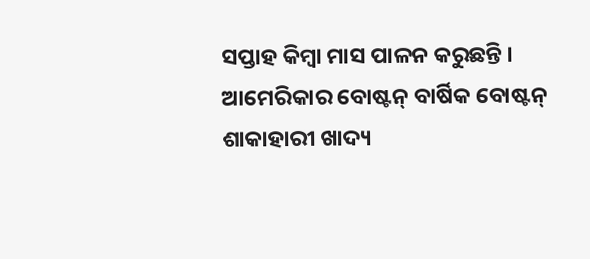ସପ୍ତାହ କିମ୍ବା ମାସ ପାଳନ କରୁଛନ୍ତି । ଆମେରିକାର ବୋଷ୍ଟନ୍ ବାର୍ଷିକ ବୋଷ୍ଟନ୍ ଶାକାହାରୀ ଖାଦ୍ୟ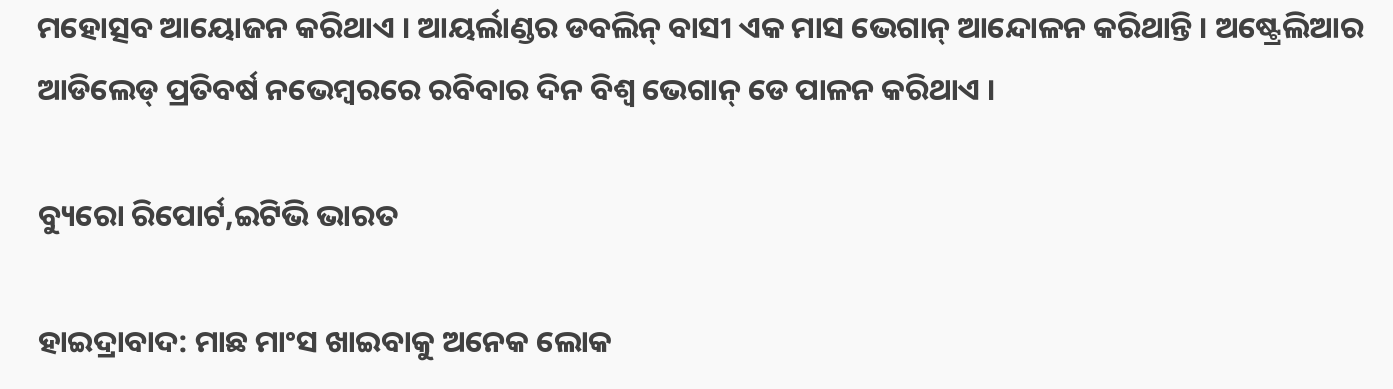ମହୋତ୍ସବ ଆୟୋଜନ କରିଥାଏ । ଆୟର୍ଲାଣ୍ଡର ଡବଲିନ୍ ବାସୀ ଏକ ମାସ ଭେଗାନ୍ ଆନ୍ଦୋଳନ କରିଥାନ୍ତି । ଅଷ୍ଟ୍ରେଲିଆର ଆଡିଲେଡ୍ ପ୍ରତିବର୍ଷ ନଭେମ୍ବରରେ ରବିବାର ଦିନ ବିଶ୍ବ ଭେଗାନ୍ ଡେ ପାଳନ କରିଥାଏ ।

ବ୍ୟୁରୋ ରିପୋର୍ଟ,ଇଟିଭି ଭାରତ

ହାଇଦ୍ରାବାଦ: ମାଛ ମାଂସ ଖାଇବାକୁ ଅନେକ ଲୋକ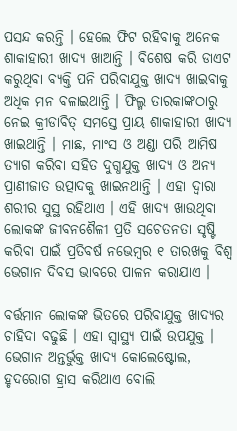ପସନ୍ଦ କରନ୍ତି । ହେଲେ ଫିଟ ରହିବାକୁ ଅନେକ ଶାକାହାରୀ ଖାଦ୍ୟ ଖାଆନ୍ତି । ବିଶେଷ କରି ଡାଏଟ କରୁଥିବା ବ୍ୟକ୍ତି ପନି ପରିବାଯୁକ୍ତ ଖାଦ୍ୟ ଖାଇବାକୁ ଅଧିକ ମନ ବଳାଇଥାନ୍ତି । ଫିଲ୍ମ ତାରକାଙ୍କଠାରୁ ନେଇ କ୍ରୀଡାବିତ୍ ସମସ୍ତେ ପ୍ରାୟ ଶାକାହାରୀ ଖାଦ୍ୟ ଖାଇଥାନ୍ତି । ମାଛ, ମାଂସ ଓ ଅଣ୍ଡା ପରି ଆମିଷ ତ୍ୟାଗ କରିବା ସହିତ ଦୁଗ୍ଧଯୁକ୍ତ ଖାଦ୍ୟ ଓ ଅନ୍ୟ ପ୍ରାଣୀଜାତ ଉତ୍ପାଦକୁ ଖାଇନଥାନ୍ତି । ଏହା ଦ୍ବାରା ଶରୀର ସୁସ୍ଥ ରହିଥାଏ । ଏହି ଖାଦ୍ୟ ଖାଉଥିବା ଲୋକଙ୍କ ଜୀବନଶୈଳୀ ପ୍ରତି ସଚେତନତା ସୃଷ୍ଟି କରିବା ପାଇଁ ପ୍ରତିବର୍ଷ ନଭେମ୍ବର ୧ ତାରଖକୁ ବିଶ୍ବ ଭେଗାନ ଦିବସ ଭାବରେ ପାଳନ କରାଯାଏ ।

ବର୍ତ୍ତମାନ ଲୋକଙ୍କ ଭିତରେ ପରିବାଯୁକ୍ତ ଖାଦ୍ୟର ଚାହିଦା ବଢୁଛି । ଏହା ସ୍ବାସ୍ଥ୍ୟ ପାଇଁ ଉପଯୁକ୍ତ । ଭେଗାନ ଅନ୍ତର୍ଭୁକ୍ତ ଖାଦ୍ୟ କୋଲେଷ୍ଟୋଲ, ହୃଦରୋଗ ହ୍ରାସ କରିଥାଏ ବୋଲି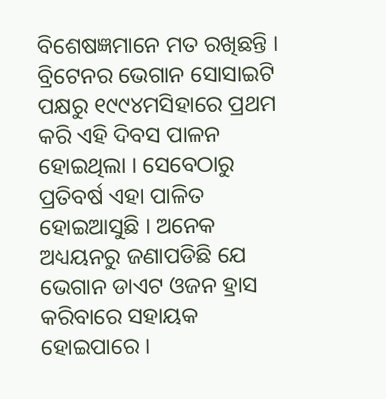ବିଶେଷଜ୍ଞମାନେ ମତ ରଖିଛନ୍ତି । ବ୍ରିଟେନର ଭେଗାନ ସୋସାଇଟି ପକ୍ଷରୁ ୧୯୯୪ମସିହାରେ ପ୍ରଥମ କରି ଏହି ଦିବସ ପାଳନ ହୋଇଥିଲା । ସେବେଠାରୁ ପ୍ରତିବର୍ଷ ଏହା ପାଳିତ ହୋଇଆସୁଛି । ଅନେକ ଅଧ୍ୟୟନରୁ ଜଣାପଡିଛି ଯେ ଭେଗାନ ଡାଏଟ ଓଜନ ହ୍ରାସ କରିବାରେ ସହାୟକ ହୋଇପାରେ ।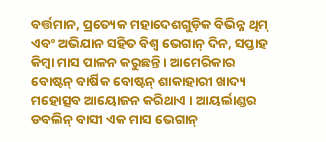ବର୍ତ୍ତମାନ, ପ୍ରତ୍ୟେକ ମହାଦେଶଗୁଡ଼ିକ ବିଭିନ୍ନ ଥିମ୍ ଏବଂ ଅଭିଯାନ ସହିତ ବିଶ୍ବ ଭେଗାନ୍ ଦିନ, ସପ୍ତାହ କିମ୍ବା ମାସ ପାଳନ କରୁଛନ୍ତି । ଆମେରିକାର ବୋଷ୍ଟନ୍ ବାର୍ଷିକ ବୋଷ୍ଟନ୍ ଶାକାହାରୀ ଖାଦ୍ୟ ମହୋତ୍ସବ ଆୟୋଜନ କରିଥାଏ । ଆୟର୍ଲାଣ୍ଡର ଡବଲିନ୍ ବାସୀ ଏକ ମାସ ଭେଗାନ୍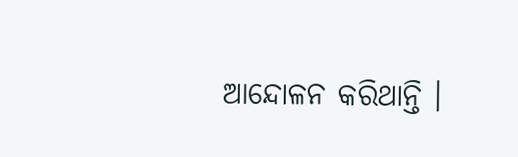ଆନ୍ଦୋଳନ କରିଥାନ୍ତି ।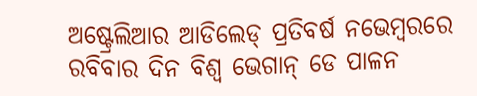ଅଷ୍ଟ୍ରେଲିଆର ଆଡିଲେଡ୍ ପ୍ରତିବର୍ଷ ନଭେମ୍ବରରେ ରବିବାର ଦିନ ବିଶ୍ବ ଭେଗାନ୍ ଡେ ପାଳନ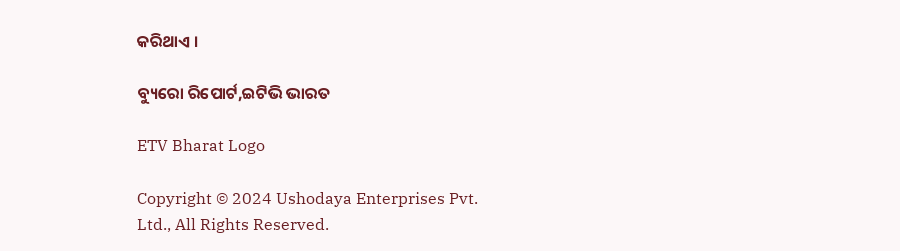କରିଥାଏ ।

ବ୍ୟୁରୋ ରିପୋର୍ଟ,ଇଟିଭି ଭାରତ

ETV Bharat Logo

Copyright © 2024 Ushodaya Enterprises Pvt. Ltd., All Rights Reserved.